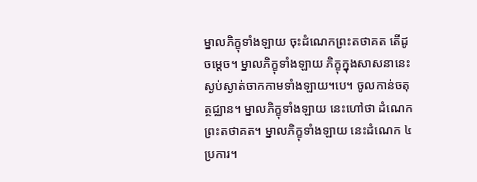ម្នាលភិក្ខុទាំងឡាយ ចុះដំណេកព្រះតថាគត តើដូចម្តេច។ ម្នាលភិក្ខុទាំងឡាយ ភិក្ខុក្នុងសាសនានេះ ស្ងប់ស្ងាត់ចាកកាមទាំងឡាយ។បេ។ ចូលកាន់ចតុត្ថជ្ឈាន។ ម្នាលភិក្ខុទាំងឡាយ នេះហៅថា ដំណេកព្រះតថាគត។ ម្នាលភិក្ខុទាំងឡាយ នេះដំណេក ៤ ប្រការ។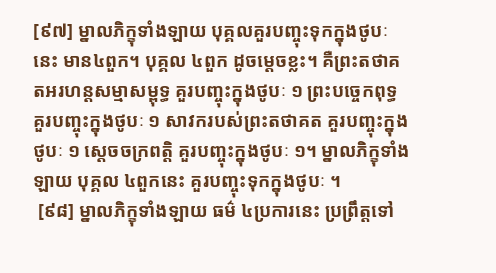[៩៧] ម្នាលភិក្ខុទាំងឡាយ បុគ្គលគួរបញ្ចុះទុកក្នុងថូបៈនេះ មាន៤ពួក។ បុគ្គល ៤ពួក ដូចម្តេចខ្លះ។ គឺព្រះតថាគតអរហន្តសម្មាសម្ពុទ្ធ គួរបញ្ចុះក្នុងថូបៈ ១ ព្រះបច្ចេកពុទ្ធ គួរបញ្ចុះក្នុងថូបៈ ១ សាវករបស់ព្រះតថាគត គួរបញ្ចុះក្នុងថូបៈ ១ ស្តេចចក្រពត្តិ គួរបញ្ចុះក្នុងថូបៈ ១។ ម្នាលភិក្ខុទាំងឡាយ បុគ្គល ៤ពួកនេះ គួរបញ្ចុះទុកក្នុងថូបៈ ។
 [៩៨] ម្នាលភិក្ខុទាំងឡាយ ធម៌ ៤ប្រការនេះ ប្រព្រឹត្តទៅ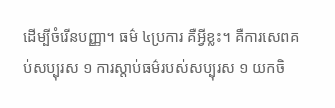ដើម្បីចំរើនបញ្ញា។ ធម៌ ៤ប្រការ គឺអ្វីខ្លះ។ គឺការសេពគប់សប្បុរស ១ ការស្តាប់ធម៌របស់សប្បុរស ១ យកចិ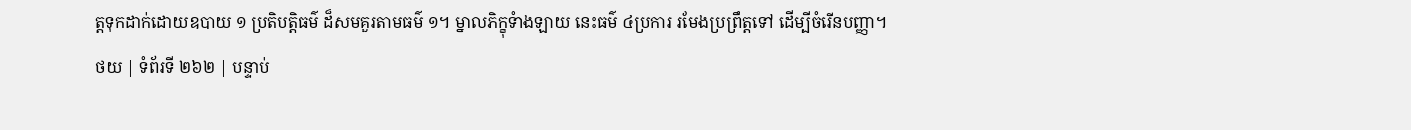ត្តទុកដាក់ដោយឧបាយ ១ ប្រតិបត្តិធម៌ ដ៏សមគួរតាមធម៌ ១។ ម្នាលភិក្ខុទំាងឡាយ នេះធម៌ ៤ប្រការ រមែងប្រព្រឹត្តទៅ ដើម្បីចំរើនបញ្ញា។
ថយ | ទំព័រទី ២៦២ | បន្ទាប់